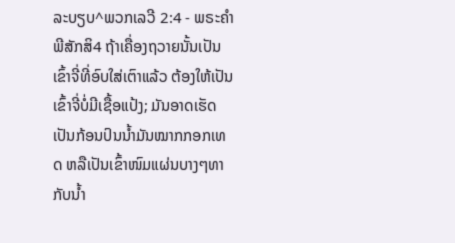ລະບຽບ^ພວກເລວີ 2:4 - ພຣະຄຳພີສັກສິ4 ຖ້າເຄື່ອງຖວາຍນັ້ນເປັນເຂົ້າຈີ່ທີ່ອົບໃສ່ເຕົາແລ້ວ ຕ້ອງໃຫ້ເປັນເຂົ້າຈີ່ບໍ່ມີເຊື້ອແປ້ງ; ມັນອາດເຮັດເປັນກ້ອນປົນນໍ້າມັນໝາກກອກເທດ ຫລືເປັນເຂົ້າໜົມແຜ່ນບາງໆທາກັບນໍ້າ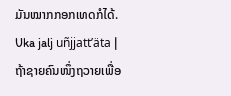ມັນໝາກກອກເທດກໍໄດ້. Uka jalj uñjjattʼäta |
ຖ້າຊາຍຄົນໜຶ່ງຖວາຍເພື່ອ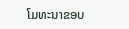ໂມທະນາຂອບ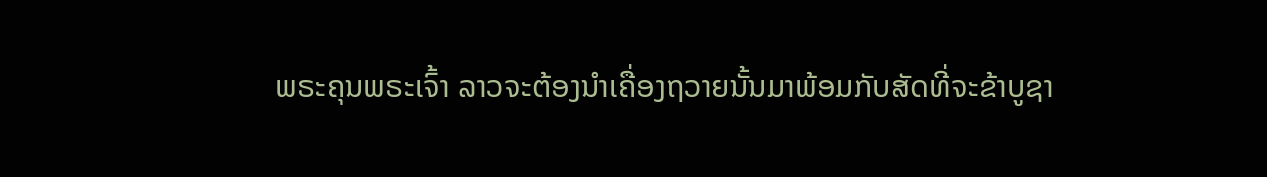ພຣະຄຸນພຣະເຈົ້າ ລາວຈະຕ້ອງນຳເຄື່ອງຖວາຍນັ້ນມາພ້ອມກັບສັດທີ່ຈະຂ້າບູຊາ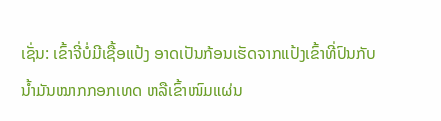ເຊັ່ນ: ເຂົ້າຈີ່ບໍ່ມີເຊື້ອແປ້ງ ອາດເປັນກ້ອນເຮັດຈາກແປ້ງເຂົ້າທີ່ປົນກັບນໍ້າມັນໝາກກອກເທດ ຫລືເຂົ້າໜົມແຜ່ນ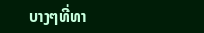ບາງໆທີ່ທາ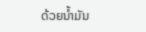ດ້ວຍນໍ້າມັນ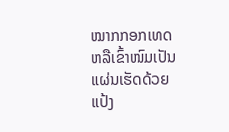ໝາກກອກເທດ ຫລືເຂົ້າໜົມເປັນແຜ່ນເຮັດດ້ວຍແປ້ງ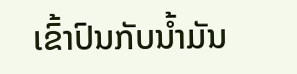ເຂົ້າປົນກັບນໍ້າມັນ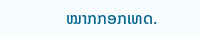ໝາກກອກເທດ.